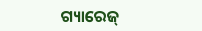ଗ୍ୟାରେଜ୍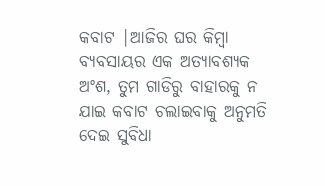କବାଟ |ଆଜିର ଘର କିମ୍ବା ବ୍ୟବସାୟର ଏକ ଅତ୍ୟାବଶ୍ୟକ ଅଂଶ, ତୁମ ଗାଡିରୁ ବାହାରକୁ ନ ଯାଇ କବାଟ ଚଲାଇବାକୁ ଅନୁମତି ଦେଇ ସୁବିଧା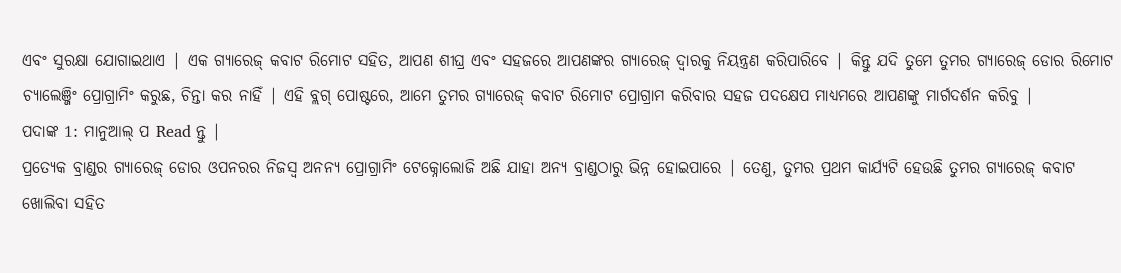ଏବଂ ସୁରକ୍ଷା ଯୋଗାଇଥାଏ | ଏକ ଗ୍ୟାରେଜ୍ କବାଟ ରିମୋଟ ସହିତ, ଆପଣ ଶୀଘ୍ର ଏବଂ ସହଜରେ ଆପଣଙ୍କର ଗ୍ୟାରେଜ୍ ଦ୍ୱାରକୁ ନିୟନ୍ତ୍ରଣ କରିପାରିବେ | କିନ୍ତୁ ଯଦି ତୁମେ ତୁମର ଗ୍ୟାରେଜ୍ ଡୋର ରିମୋଟ ଚ୍ୟାଲେଞ୍ଜିଂ ପ୍ରୋଗ୍ରାମିଂ କରୁଛ, ଚିନ୍ତା କର ନାହିଁ | ଏହି ବ୍ଲଗ୍ ପୋଷ୍ଟରେ, ଆମେ ତୁମର ଗ୍ୟାରେଜ୍ କବାଟ ରିମୋଟ ପ୍ରୋଗ୍ରାମ କରିବାର ସହଜ ପଦକ୍ଷେପ ମାଧ୍ୟମରେ ଆପଣଙ୍କୁ ମାର୍ଗଦର୍ଶନ କରିବୁ |
ପଦାଙ୍କ 1: ମାନୁଆଲ୍ ପ Read ନ୍ତୁ |
ପ୍ରତ୍ୟେକ ବ୍ରାଣ୍ଡର ଗ୍ୟାରେଜ୍ ଡୋର ଓପନରର ନିଜସ୍ୱ ଅନନ୍ୟ ପ୍ରୋଗ୍ରାମିଂ ଟେକ୍ନୋଲୋଜି ଅଛି ଯାହା ଅନ୍ୟ ବ୍ରାଣ୍ଡଠାରୁ ଭିନ୍ନ ହୋଇପାରେ | ତେଣୁ, ତୁମର ପ୍ରଥମ କାର୍ଯ୍ୟଟି ହେଉଛି ତୁମର ଗ୍ୟାରେଜ୍ କବାଟ ଖୋଲିବା ସହିତ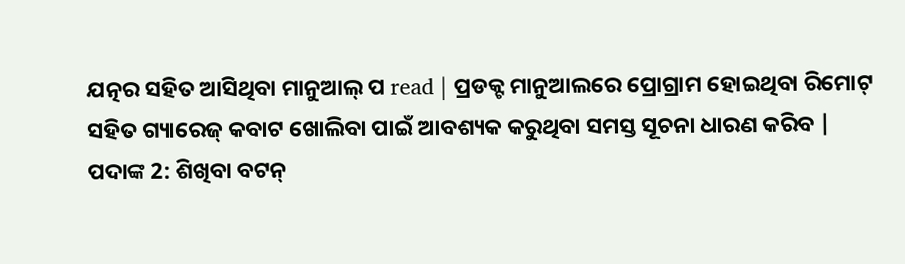ଯତ୍ନର ସହିତ ଆସିଥିବା ମାନୁଆଲ୍ ପ read | ପ୍ରଡକ୍ଟ ମାନୁଆଲରେ ପ୍ରୋଗ୍ରାମ ହୋଇଥିବା ରିମୋଟ୍ ସହିତ ଗ୍ୟାରେଜ୍ କବାଟ ଖୋଲିବା ପାଇଁ ଆବଶ୍ୟକ କରୁଥିବା ସମସ୍ତ ସୂଚନା ଧାରଣ କରିବ |
ପଦାଙ୍କ 2: ଶିଖିବା ବଟନ୍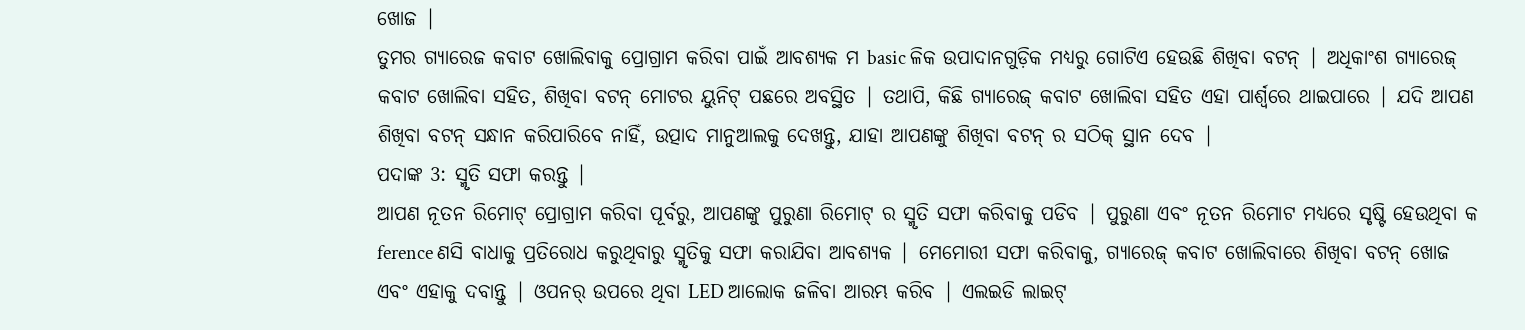ଖୋଜ |
ତୁମର ଗ୍ୟାରେଜ କବାଟ ଖୋଲିବାକୁ ପ୍ରୋଗ୍ରାମ କରିବା ପାଇଁ ଆବଶ୍ୟକ ମ basic ଳିକ ଉପାଦାନଗୁଡ଼ିକ ମଧ୍ୟରୁ ଗୋଟିଏ ହେଉଛି ଶିଖିବା ବଟନ୍ | ଅଧିକାଂଶ ଗ୍ୟାରେଜ୍ କବାଟ ଖୋଲିବା ସହିତ, ଶିଖିବା ବଟନ୍ ମୋଟର ୟୁନିଟ୍ ପଛରେ ଅବସ୍ଥିତ | ତଥାପି, କିଛି ଗ୍ୟାରେଜ୍ କବାଟ ଖୋଲିବା ସହିତ ଏହା ପାର୍ଶ୍ୱରେ ଥାଇପାରେ | ଯଦି ଆପଣ ଶିଖିବା ବଟନ୍ ସନ୍ଧାନ କରିପାରିବେ ନାହିଁ, ଉତ୍ପାଦ ମାନୁଆଲକୁ ଦେଖନ୍ତୁ, ଯାହା ଆପଣଙ୍କୁ ଶିଖିବା ବଟନ୍ ର ସଠିକ୍ ସ୍ଥାନ ଦେବ |
ପଦାଙ୍କ 3: ସ୍ମୃତି ସଫା କରନ୍ତୁ |
ଆପଣ ନୂତନ ରିମୋଟ୍ ପ୍ରୋଗ୍ରାମ କରିବା ପୂର୍ବରୁ, ଆପଣଙ୍କୁ ପୁରୁଣା ରିମୋଟ୍ ର ସ୍ମୃତି ସଫା କରିବାକୁ ପଡିବ | ପୁରୁଣା ଏବଂ ନୂତନ ରିମୋଟ ମଧ୍ୟରେ ସୃଷ୍ଟି ହେଉଥିବା କ ference ଣସି ବାଧାକୁ ପ୍ରତିରୋଧ କରୁଥିବାରୁ ସ୍ମୃତିକୁ ସଫା କରାଯିବା ଆବଶ୍ୟକ | ମେମୋରୀ ସଫା କରିବାକୁ, ଗ୍ୟାରେଜ୍ କବାଟ ଖୋଲିବାରେ ଶିଖିବା ବଟନ୍ ଖୋଜ ଏବଂ ଏହାକୁ ଦବାନ୍ତୁ | ଓପନର୍ ଉପରେ ଥିବା LED ଆଲୋକ ଜଳିବା ଆରମ୍ଭ କରିବ | ଏଲଇଡି ଲାଇଟ୍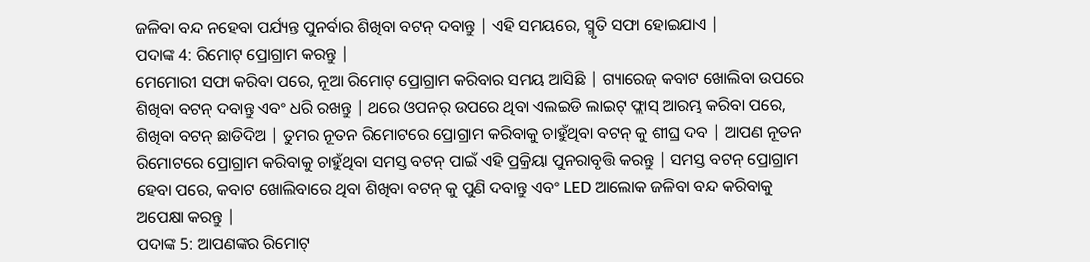ଜଳିବା ବନ୍ଦ ନହେବା ପର୍ଯ୍ୟନ୍ତ ପୁନର୍ବାର ଶିଖିବା ବଟନ୍ ଦବାନ୍ତୁ | ଏହି ସମୟରେ, ସ୍ମୃତି ସଫା ହୋଇଯାଏ |
ପଦାଙ୍କ 4: ରିମୋଟ୍ ପ୍ରୋଗ୍ରାମ କରନ୍ତୁ |
ମେମୋରୀ ସଫା କରିବା ପରେ, ନୂଆ ରିମୋଟ୍ ପ୍ରୋଗ୍ରାମ କରିବାର ସମୟ ଆସିଛି | ଗ୍ୟାରେଜ୍ କବାଟ ଖୋଲିବା ଉପରେ ଶିଖିବା ବଟନ୍ ଦବାନ୍ତୁ ଏବଂ ଧରି ରଖନ୍ତୁ | ଥରେ ଓପନର୍ ଉପରେ ଥିବା ଏଲଇଡି ଲାଇଟ୍ ଫ୍ଲାସ୍ ଆରମ୍ଭ କରିବା ପରେ, ଶିଖିବା ବଟନ୍ ଛାଡିଦିଅ | ତୁମର ନୂତନ ରିମୋଟରେ ପ୍ରୋଗ୍ରାମ କରିବାକୁ ଚାହୁଁଥିବା ବଟନ୍ କୁ ଶୀଘ୍ର ଦବ | ଆପଣ ନୂତନ ରିମୋଟରେ ପ୍ରୋଗ୍ରାମ କରିବାକୁ ଚାହୁଁଥିବା ସମସ୍ତ ବଟନ୍ ପାଇଁ ଏହି ପ୍ରକ୍ରିୟା ପୁନରାବୃତ୍ତି କରନ୍ତୁ | ସମସ୍ତ ବଟନ୍ ପ୍ରୋଗ୍ରାମ ହେବା ପରେ, କବାଟ ଖୋଲିବାରେ ଥିବା ଶିଖିବା ବଟନ୍ କୁ ପୁଣି ଦବାନ୍ତୁ ଏବଂ LED ଆଲୋକ ଜଳିବା ବନ୍ଦ କରିବାକୁ ଅପେକ୍ଷା କରନ୍ତୁ |
ପଦାଙ୍କ 5: ଆପଣଙ୍କର ରିମୋଟ୍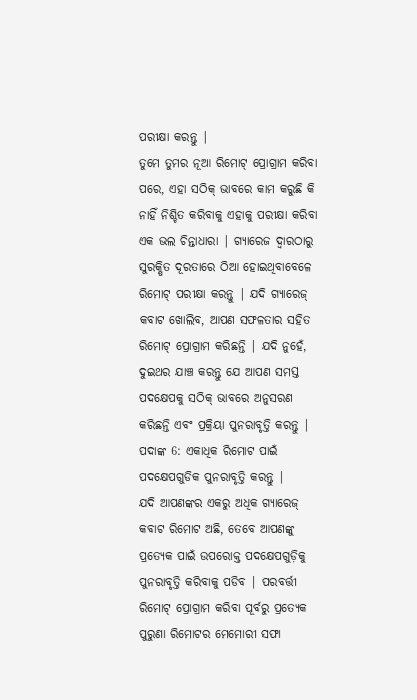ପରୀକ୍ଷା କରନ୍ତୁ |
ତୁମେ ତୁମର ନୂଆ ରିମୋଟ୍ ପ୍ରୋଗ୍ରାମ କରିବା ପରେ, ଏହା ସଠିକ୍ ଭାବରେ କାମ କରୁଛି କି ନାହିଁ ନିଶ୍ଚିତ କରିବାକୁ ଏହାକୁ ପରୀକ୍ଷା କରିବା ଏକ ଭଲ ଚିନ୍ତାଧାରା | ଗ୍ୟାରେଜ ଦ୍ୱାରଠାରୁ ସୁରକ୍ଷିତ ଦୂରତାରେ ଠିଆ ହୋଇଥିବାବେଳେ ରିମୋଟ୍ ପରୀକ୍ଷା କରନ୍ତୁ | ଯଦି ଗ୍ୟାରେଜ୍ କବାଟ ଖୋଲିବ, ଆପଣ ସଫଳତାର ସହିତ ରିମୋଟ୍ ପ୍ରୋଗ୍ରାମ କରିଛନ୍ତି | ଯଦି ନୁହେଁ, ଦୁଇଥର ଯାଞ୍ଚ କରନ୍ତୁ ଯେ ଆପଣ ସମସ୍ତ ପଦକ୍ଷେପକୁ ସଠିକ୍ ଭାବରେ ଅନୁସରଣ କରିଛନ୍ତି ଏବଂ ପ୍ରକ୍ରିୟା ପୁନରାବୃତ୍ତି କରନ୍ତୁ |
ପଦାଙ୍କ 6: ଏକାଧିକ ରିମୋଟ ପାଇଁ ପଦକ୍ଷେପଗୁଡିକ ପୁନରାବୃତ୍ତି କରନ୍ତୁ |
ଯଦି ଆପଣଙ୍କର ଏକରୁ ଅଧିକ ଗ୍ୟାରେଜ୍ କବାଟ ରିମୋଟ ଅଛି, ତେବେ ଆପଣଙ୍କୁ ପ୍ରତ୍ୟେକ ପାଇଁ ଉପରୋକ୍ତ ପଦକ୍ଷେପଗୁଡ଼ିକୁ ପୁନରାବୃତ୍ତି କରିବାକୁ ପଡିବ | ପରବର୍ତ୍ତୀ ରିମୋଟ୍ ପ୍ରୋଗ୍ରାମ କରିବା ପୂର୍ବରୁ ପ୍ରତ୍ୟେକ ପୁରୁଣା ରିମୋଟର ମେମୋରୀ ସଫା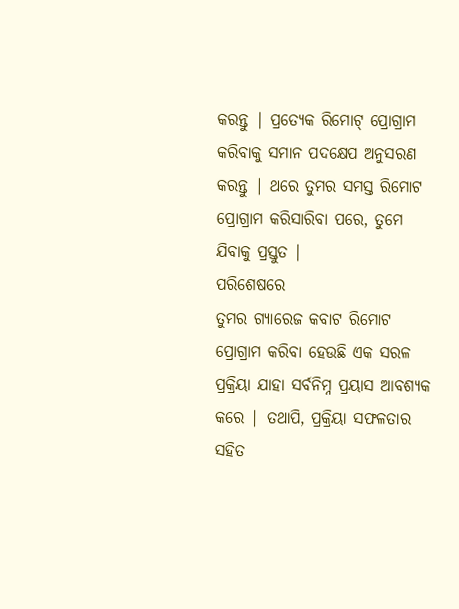କରନ୍ତୁ | ପ୍ରତ୍ୟେକ ରିମୋଟ୍ ପ୍ରୋଗ୍ରାମ କରିବାକୁ ସମାନ ପଦକ୍ଷେପ ଅନୁସରଣ କରନ୍ତୁ | ଥରେ ତୁମର ସମସ୍ତ ରିମୋଟ ପ୍ରୋଗ୍ରାମ କରିସାରିବା ପରେ, ତୁମେ ଯିବାକୁ ପ୍ରସ୍ତୁତ |
ପରିଶେଷରେ
ତୁମର ଗ୍ୟାରେଜ କବାଟ ରିମୋଟ ପ୍ରୋଗ୍ରାମ କରିବା ହେଉଛି ଏକ ସରଳ ପ୍ରକ୍ରିୟା ଯାହା ସର୍ବନିମ୍ନ ପ୍ରୟାସ ଆବଶ୍ୟକ କରେ | ତଥାପି, ପ୍ରକ୍ରିୟା ସଫଳତାର ସହିତ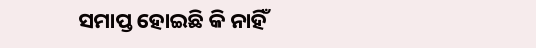ସମାପ୍ତ ହୋଇଛି କି ନାହିଁ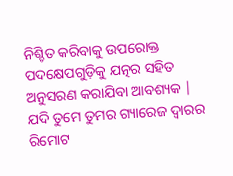ନିଶ୍ଚିତ କରିବାକୁ ଉପରୋକ୍ତ ପଦକ୍ଷେପଗୁଡ଼ିକୁ ଯତ୍ନର ସହିତ ଅନୁସରଣ କରାଯିବା ଆବଶ୍ୟକ | ଯଦି ତୁମେ ତୁମର ଗ୍ୟାରେଜ ଦ୍ୱାରର ରିମୋଟ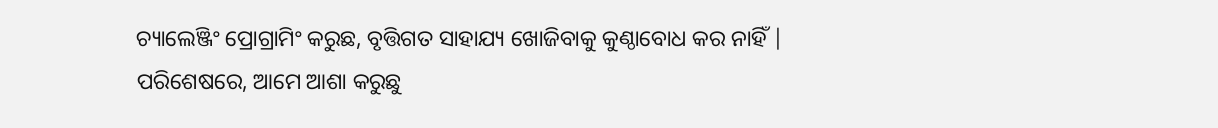ଚ୍ୟାଲେଞ୍ଜିଂ ପ୍ରୋଗ୍ରାମିଂ କରୁଛ, ବୃତ୍ତିଗତ ସାହାଯ୍ୟ ଖୋଜିବାକୁ କୁଣ୍ଠାବୋଧ କର ନାହିଁ |
ପରିଶେଷରେ, ଆମେ ଆଶା କରୁଛୁ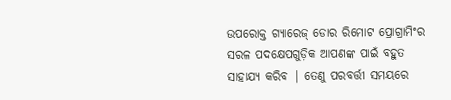ଉପରୋକ୍ତ ଗ୍ୟାରେଜ୍ ଡୋର ରିମୋଟ ପ୍ରୋଗ୍ରାମିଂର ସରଳ ପଦକ୍ଷେପଗୁଡ଼ିକ ଆପଣଙ୍କ ପାଇଁ ବହୁତ ସାହାଯ୍ୟ କରିବ | ତେଣୁ ପରବର୍ତ୍ତୀ ସମୟରେ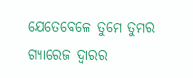ଯେତେବେଳେ ତୁମେ ତୁମର ଗ୍ୟାରେଜ ଦ୍ୱାରର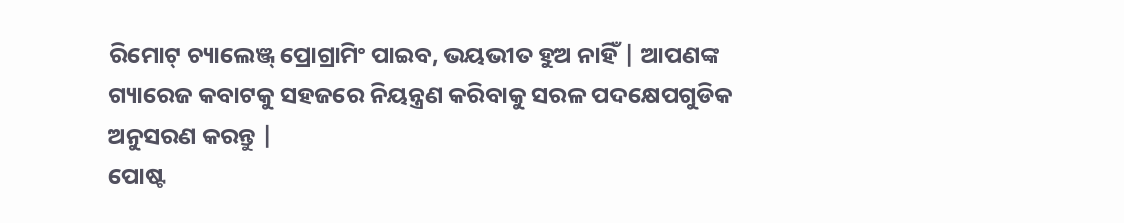ରିମୋଟ୍ ଚ୍ୟାଲେଞ୍ଜ୍ ପ୍ରୋଗ୍ରାମିଂ ପାଇବ, ଭୟଭୀତ ହୁଅ ନାହିଁ | ଆପଣଙ୍କ ଗ୍ୟାରେଜ କବାଟକୁ ସହଜରେ ନିୟନ୍ତ୍ରଣ କରିବାକୁ ସରଳ ପଦକ୍ଷେପଗୁଡିକ ଅନୁସରଣ କରନ୍ତୁ |
ପୋଷ୍ଟ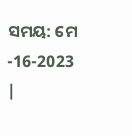ସମୟ: ମେ -16-2023 |